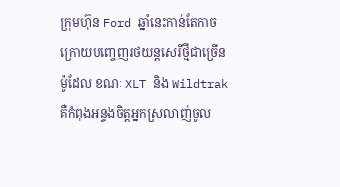ក្រុមហ៊ុន Ford ឆ្នាំនេះកាន់តែកាច ក្រោយបញ្ចេញរថយន្តសេរីថ្មីជាច្រើនម៉ូដែល ខណៈ XLT និង Wildtrak គឺកំពុងអន្ទងចិត្តអ្នកស្រលាញ់ចូល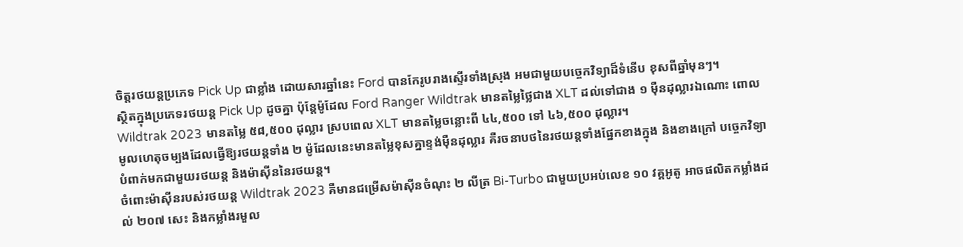ចិត្តរថយន្តប្រភេទ Pick Up ជាខ្លាំង ដោយសារឆ្នាំនេះ Ford បានកែរូបរាងស្ទើរទាំងស្រុង អមជាមួយបច្ចេកវិទ្យាដ៏ទំនើប ខុសពីឆ្នាំមុនៗ។
ស្ថិតក្នុងប្រភេទរថយន្ត Pick Up ដូចគ្នា ប៉ុន្តែម៉ូដែល Ford Ranger Wildtrak មានតម្លៃថ្លៃជាង XLT ដល់ទៅជាង ១ ម៉ឺនដុល្លារឯណោះ ពោល Wildtrak 2023 មានតម្លៃ ៥៨,៥០០ ដុល្លារ ស្របពេល XLT មានតម្លៃចន្លោះពី ៤៤,៥០០ ទៅ ៤៦,៥០០ ដុល្លារ។
មូលហេតុចម្បងដែលធ្វើឱ្យរថយន្តទាំង ២ ម៉ូដែលនេះមានតម្លៃខុសគ្នាខ្ទង់ម៉ឺនដុល្លារ គឺរចនាបថនៃរថយន្តទាំងផ្នែកខាងក្នុង និងខាងក្រៅ បច្ចេកវិទ្យាបំពាក់មកជាមួយរថយន្ត និងម៉ាស៊ីននៃរថយន្ត។
ចំពោះម៉ាស៊ីនរបស់រថយន្ត Wildtrak 2023 គឺមានជម្រើសម៉ាស៊ីនចំណុះ ២ លីត្រ Bi-Turbo ជាមួយប្រអប់លេខ ១០ វគ្គអូតូ អាចផលិតកម្លាំងដល់ ២០៧ សេះ និងកម្លាំងរមួល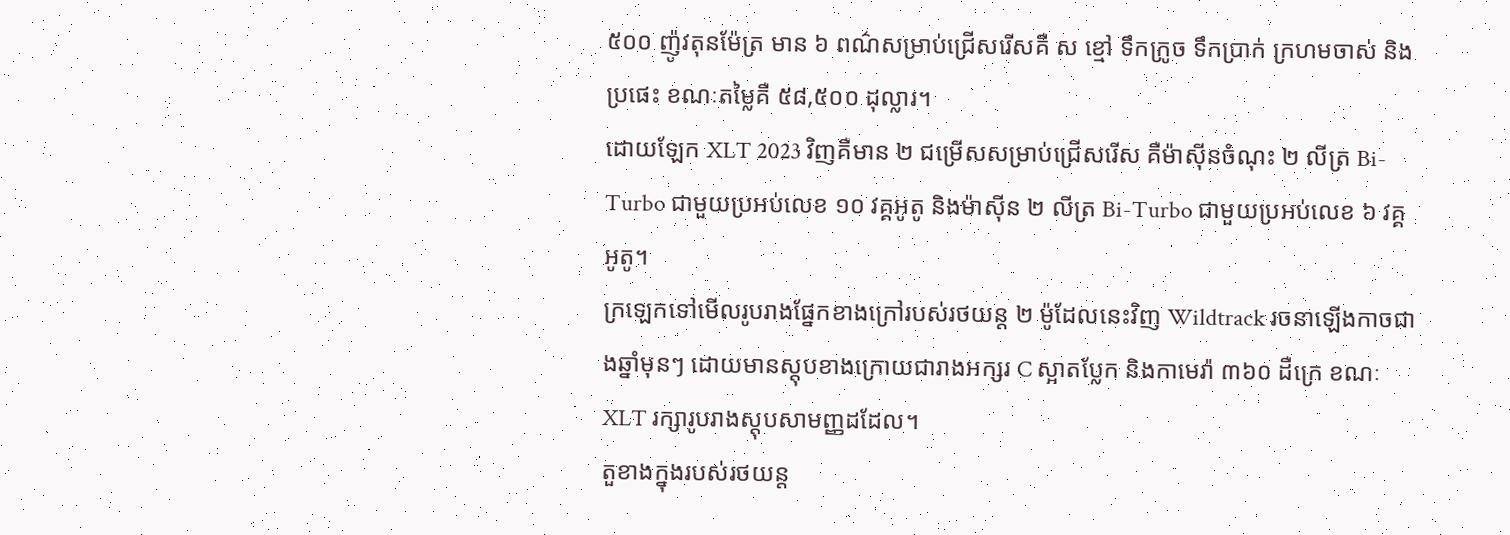៥០០ ញ៉ូវតុនម៉ែត្រ មាន ៦ ពណ៌សម្រាប់ជ្រើសរើសគឺ ស ខ្មៅ ទឹកក្រូច ទឹកប្រាក់ ក្រហមចាស់ និងប្រផេះ ខណៈតម្លៃគឺ ៥៨,៥០០ ដុល្លារ។
ដោយឡែក XLT 2023 វិញគឺមាន ២ ជម្រើសសម្រាប់ជ្រើសរើស គឺម៉ាស៊ីនចំណុះ ២ លីត្រ Bi-Turbo ជាមួយប្រអប់លេខ ១០ វគ្គអូតូ និងម៉ាស៊ីន ២ លីត្រ Bi-Turbo ជាមួយប្រអប់លេខ ៦ វគ្គអូតូ។
ក្រឡេកទៅមើលរូបរាងផ្នែកខាងក្រៅរបស់រថយន្ត ២ ម៉ូដែលនេះវិញ Wildtrack រចនាឡើងកាចជាងឆ្នាំមុនៗ ដោយមានស្តុបខាងក្រោយជារាងអក្សរ C ស្អាតប្លែក និងកាមេរ៉ា ៣៦០ ដឺក្រេ ខណៈ XLT រក្សារូបរាងស្តុបសាមញ្ញដដែល។
តួខាងក្នុងរបស់រថយន្ត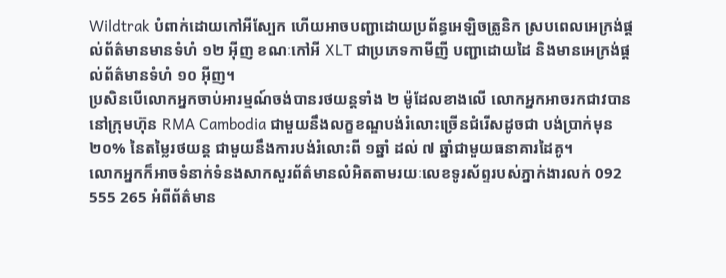Wildtrak បំពាក់ដោយកៅអីស្បែក ហើយអាចបញ្ជាដោយប្រព័ន្ធអេឡិចត្រូនិក ស្របពេលអេក្រង់ផ្ដល់ព័ត៌មានមានទំហំ ១២ អ៊ីញ ខណៈកៅអី XLT ជាប្រភេទកាមីញី បញ្ជាដោយដៃ និងមានអេក្រង់ផ្ដល់ព័ត៌មានទំហំ ១០ អ៊ីញ។
ប្រសិនបើលោកអ្នកចាប់អារម្មណ៍ចង់បានរថយន្តទាំង ២ ម៉ូដែលខាងលើ លោកអ្នកអាចរកជាវបាននៅក្រុមហ៊ុន RMA Cambodia ជាមួយនឹងលក្ខខណ្ឌបង់រំលោះច្រើនជំរើសដូចជា បង់ប្រាក់មុន ២០% នៃតម្លៃរថយន្ត ជាមួយនឹងការបង់រំលោះពី ១ឆ្នាំ ដល់ ៧ ឆ្នាំជាមួយធនាគារដៃគូ។
លោកអ្នកក៏អាចទំនាក់ទំនងសាកសួរព័ត៌មានលំអិតតាមរយៈលេខទូរស័ព្ទរបស់ភ្នាក់ងារលក់ 092 555 265 អំពីព័ត៌មាន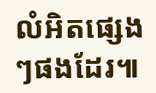លំអិតផ្សេងៗផងដែរ៕